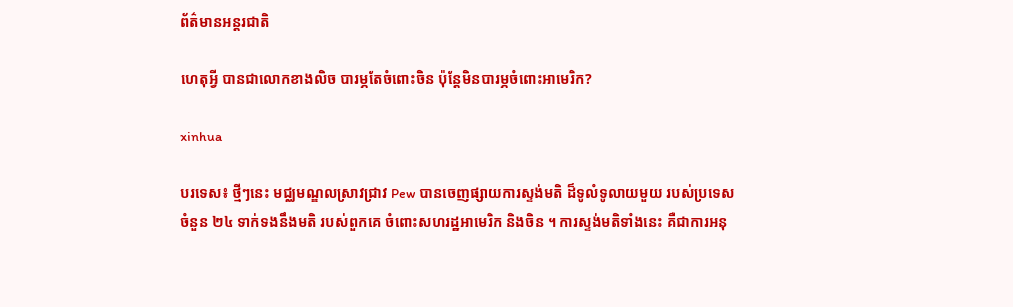ព័ត៌មានអន្តរជាតិ

ហេតុអ្វី បានជាលោកខាងលិច បារម្ភតែចំពោះចិន ប៉ុន្តែមិនបារម្ភចំពោះអាមេរិក?

xinhua

បរទេស៖ ថ្មីៗនេះ មជ្ឈមណ្ឌលស្រាវជ្រាវ Pew បានចេញផ្សាយការស្ទង់មតិ ដ៏ទូលំទូលាយមួយ របស់ប្រទេសចំនួន ២៤ ទាក់ទងនឹងមតិ របស់ពួកគេ ចំពោះសហរដ្ឋអាមេរិក និងចិន ។ ការស្ទង់មតិទាំងនេះ គឺជាការអនុ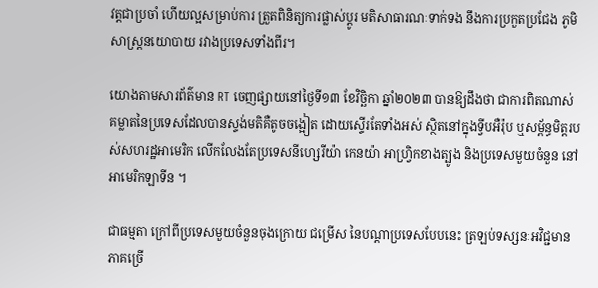វត្តជាប្រចាំ ហើយល្អសម្រាប់ការ ត្រួតពិនិត្យការផ្លាស់ប្តូរ មតិសាធារណៈទាក់ទង នឹងការប្រកួតប្រជែង ភូមិសាស្ត្រនយោបាយ រវាងប្រទេសទាំងពីរ។

យោងតាមសារព័ត៌មាន RT ចេញផ្សាយនៅថ្ងៃទី១៣ ខែវិច្ឆិកា ឆ្នាំ២០២៣ បានឱ្យដឹងថា ជាការពិតណាស់ គម្លាតនៃប្រទេសដែលបានស្ទង់មតិគឺតូចចង្អៀត ដោយស្ទើរតែទាំងអស់ ស្ថិតនៅក្នុងទ្វីបអឺរ៉ុប ឬសម្ព័ន្ធមិត្តរបស់សហរដ្ឋអាមេរិក លើកលែងតែប្រទេសនីហ្សេរីយ៉ា កេនយ៉ា អាហ្រ្វិកខាងត្បូង និងប្រទេសមួយចំនួន នៅអាមេរិកឡាទីន ។

ជាធម្មតា ក្រៅពីប្រទេសមួយចំនួនចុងក្រោយ ជម្រើស នៃបណ្តាប្រទេសបែបនេះ ត្រឡប់ទស្សនៈអវិជ្ជមានភាគច្រើ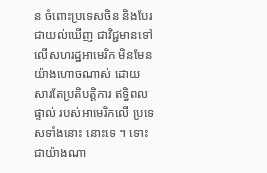ន ចំពោះប្រទេសចិន និងបែរជាយល់ឃើញ ជាវិជ្ជមានទៅលើសហរដ្ឋអាមេរិក មិនមែនយ៉ាងហោចណាស់ ដោយសារតែប្រតិបត្តិការ ឥទ្ធិពលផ្ទាល់ របស់អាមេរិកលើ ប្រទេសទាំងនោះ នោះទេ ។ ទោះជាយ៉ាងណា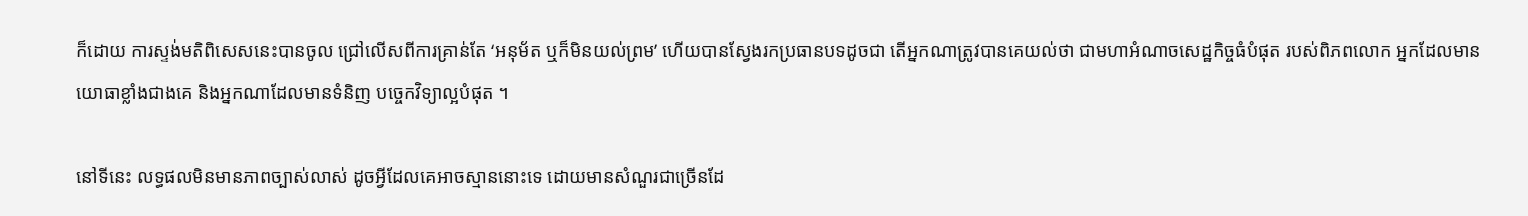ក៏ដោយ ការស្ទង់មតិពិសេសនេះបានចូល ជ្រៅលើសពីការគ្រាន់តែ ‘អនុម័ត ឬក៏មិនយល់ព្រម’ ហើយបានស្វែងរកប្រធានបទដូចជា តើអ្នកណាត្រូវបានគេយល់ថា ជាមហាអំណាចសេដ្ឋកិច្ចធំបំផុត របស់ពិភពលោក អ្នកដែលមានយោធាខ្លាំងជាងគេ និងអ្នកណាដែលមានទំនិញ បច្ចេកវិទ្យាល្អបំផុត ។

នៅទីនេះ លទ្ធផលមិនមានភាពច្បាស់លាស់ ដូចអ្វីដែលគេអាចស្មាននោះទេ ដោយមានសំណួរជាច្រើនដែ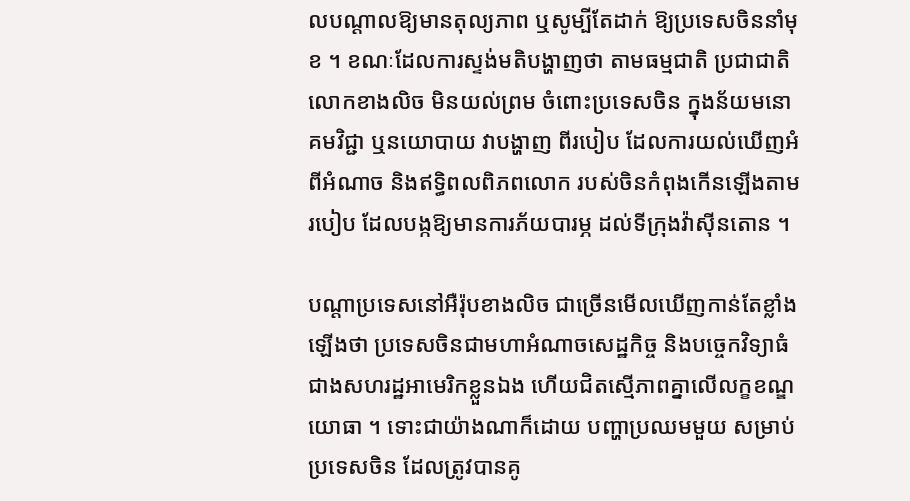លបណ្តាលឱ្យមានតុល្យភាព ឬសូម្បីតែដាក់ ឱ្យប្រទេសចិននាំមុខ ។ ខណៈដែលការស្ទង់មតិបង្ហាញថា តាមធម្មជាតិ ប្រជាជាតិលោកខាងលិច មិនយល់ព្រម ចំពោះប្រទេសចិន ក្នុងន័យមនោគមវិជ្ជា ឬនយោបាយ វាបង្ហាញ ពីរបៀប ដែលការយល់ឃើញអំពីអំណាច និងឥទ្ធិពលពិភពលោក របស់ចិនកំពុងកើនឡើងតាមរបៀប ដែលបង្កឱ្យមានការភ័យបារម្ភ ដល់ទីក្រុងវ៉ាស៊ីនតោន ។

បណ្តាប្រទេសនៅអឺរ៉ុបខាងលិច ជាច្រើនមើលឃើញកាន់តែខ្លាំងឡើងថា ប្រទេសចិនជាមហាអំណាចសេដ្ឋកិច្ច និងបច្ចេកវិទ្យាធំជាងសហរដ្ឋអាមេរិកខ្លួនឯង ហើយជិតស្មើភាពគ្នាលើលក្ខខណ្ឌយោធា ។ ទោះជាយ៉ាងណាក៏ដោយ បញ្ហាប្រឈមមួយ សម្រាប់ប្រទេសចិន ដែលត្រូវបានគូ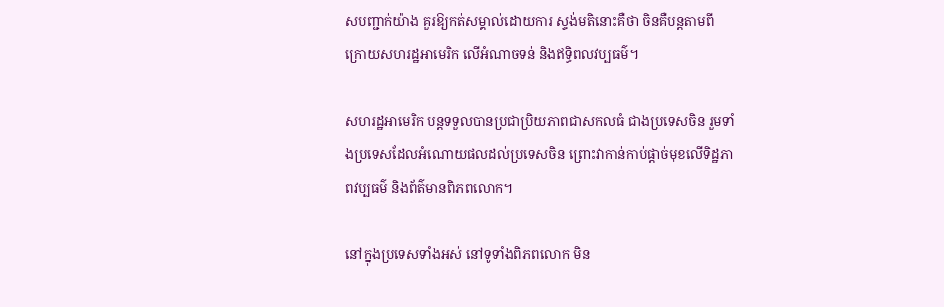សបញ្ជាក់យ៉ាង គួរឱ្យកត់សម្គាល់ដោយការ ស្ទង់មតិនោះគឺថា ចិនគឺបន្តតាមពីក្រោយសហរដ្ឋអាមេរិក លើអំណាចទន់ និងឥទ្ធិពលវប្បធម៌។

សហរដ្ឋអាមេរិក បន្តទទួលបានប្រជាប្រិយភាពជាសកលធំ ជាងប្រទេសចិន រួមទាំងប្រទេសដែលអំណោយផលដល់ប្រទេសចិន ព្រោះវាកាន់កាប់ផ្តាច់មុខលើទិដ្ឋភាពវប្បធម៌ និងព័ត៌មានពិភពលោក។

នៅក្នុងប្រទេសទាំងអស់ នៅទូទាំងពិភពលោក មិន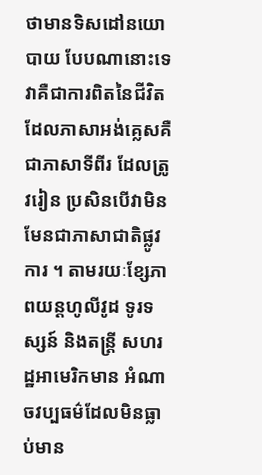ថាមានទិសដៅនយោបាយ បែបណានោះទេ វាគឺជាការពិតនៃជីវិត ដែលភាសាអង់គ្លេសគឺ ជាភាសាទីពីរ ដែលត្រូវរៀន ប្រសិនបើវាមិនមែនជាភាសាជាតិផ្លូវការ ។ តាមរយៈខ្សែភាពយន្តហូលីវូដ ទូរទស្សន៍ និងតន្ត្រី សហរដ្ឋអាមេរិកមាន អំណាចវប្បធម៌ដែលមិនធ្លាប់មាន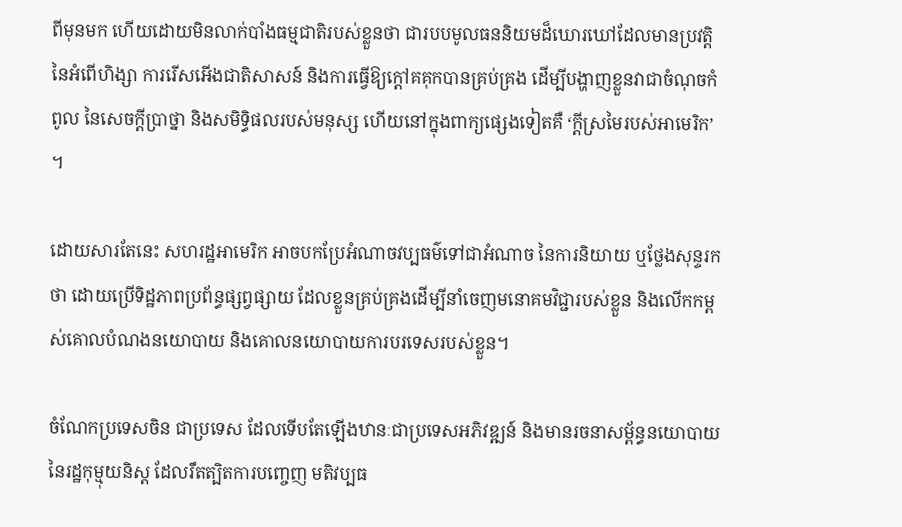ពីមុនមក ហើយដោយមិនលាក់បាំងធម្មជាតិរបស់ខ្លួនថា ជារបបមូលធននិយមដ៏ឃោរឃៅដែលមានប្រវត្តិនៃអំពើហិង្សា ការរើសអើងជាតិសាសន៍ និងការធ្វើឱ្យក្តៅគគុកបានគ្រប់គ្រង ដើម្បីបង្ហាញខ្លួនវាជាចំណុចកំពូល នៃសេចក្តីប្រាថ្នា និងសមិទ្ធិផលរបស់មនុស្ស ហើយនៅក្នុងពាក្យផ្សេងទៀតគឺ ‘ក្តីស្រមៃរបស់អាមេរិក’ ។

ដោយសារតែនេះ សហរដ្ឋអាមេរិក អាចបកប្រែអំណាចវប្បធម៌ទៅជាអំណាច នៃការនិយាយ ឬថ្លែងសុន្ទរកថា ដោយប្រើទិដ្ឋភាពប្រព័ន្ធផ្សព្វផ្សាយ ដែលខ្លួនគ្រប់គ្រងដើម្បីនាំចេញមនោគមវិជ្ជារបស់ខ្លួន និងលើកកម្ពស់គោលបំណងនយោបាយ និងគោលនយោបាយការបរទេសរបស់ខ្លួន។

ចំណែកប្រទេសចិន ជាប្រទេស ដែលទើបតែឡើងឋានៈជាប្រទេសអភិវឌ្ឍន៍ និងមានរចនាសម្ព័ន្ធនយោបាយនៃរដ្ឋកុម្មុយនិស្ត ដែលរឹតត្បិតការបញ្ចេញ មតិវប្បធ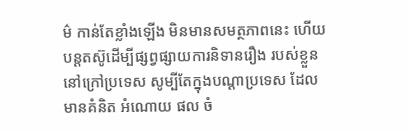ម៌ កាន់តែខ្លាំងឡើង មិនមានសមត្ថភាពនេះ ហើយបន្តតស៊ូដើម្បីផ្សព្វផ្សាយការនិទានរឿង របស់ខ្លួននៅក្រៅប្រទេស សូម្បីតែក្នុងបណ្តាប្រទេស ដែលមានគំនិត អំណោយ ផល ចំ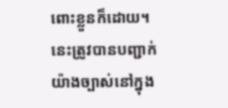ពោះខ្លួនក៏ដោយ។ នេះត្រូវបានបញ្ជាក់យ៉ាងច្បាស់នៅក្នុង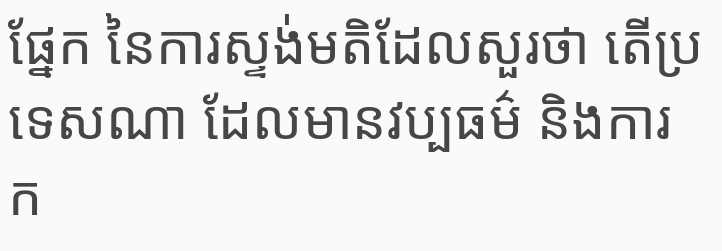ផ្នែក នៃការស្ទង់មតិដែលសួរថា តើប្រទេសណា ដែលមានវប្បធម៌ និងការក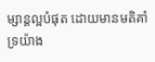ម្សាន្តល្អបំផុត ដោយមានមតិគាំទ្រយ៉ាង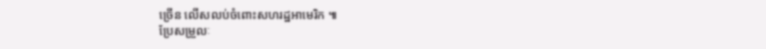ច្រើន លើសលប់ចំពោះសហរដ្ឋអាមេរិក ៕
ប្រែសម្រួលៈ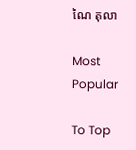ណៃ តុលា

Most Popular

To Top